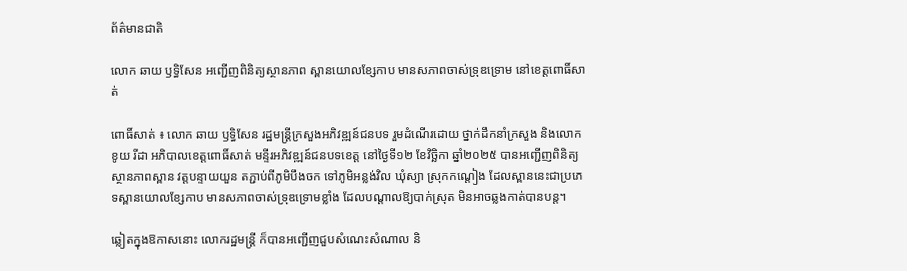ព័ត៌មានជាតិ

លោក ឆាយ ឫទ្ធិសែន អញ្ជើញពិនិត្យស្ថានភាព ស្ពានយោលខ្សែកាប មានសភាពចាស់ទ្រុឌទ្រោម នៅខេត្តពោធិ៍សាត់

ពោធិ៍សាត់ ៖ លោក ឆាយ ឫទ្ធិសែន រដ្ឋមន្ដ្រីក្រសួងអភិវឌ្ឍន៍ជនបទ រួមដំណើរដោយ ថ្នាក់ដឹកនាំក្រសួង និងលោក ខូយ រីដា អភិបាលខេត្តពោធិ៍សាត់ មន្ទីរអភិវឌ្ឍន៍ជនបទខេត្ត នៅថ្ងៃទី១២ ខែវិច្ឆិកា ឆ្នាំ២០២៥ បានអញ្ជើញពិនិត្យស្ថានភាពស្ពាន វត្តបន្ទាយយួន តភ្ជាប់ពីភូមិបឹងចក ទៅភូមិអន្លង់វិល ឃុំស្យា ស្រុកកណ្តៀង ដែលស្ពាននេះជាប្រភេទស្ពានយោលខ្សែកាប មានសភាពចាស់ទ្រុឌទ្រោមខ្លាំង ដែលបណ្តាលឱ្យបាក់ស្រុត មិនអាចឆ្លងកាត់បានបន្ត។

ឆ្លៀតក្នុងឱកាសនោះ លោករដ្ឋមន្ដ្រី ក៏បានអញ្ជើញជួបសំណេះសំណាល និ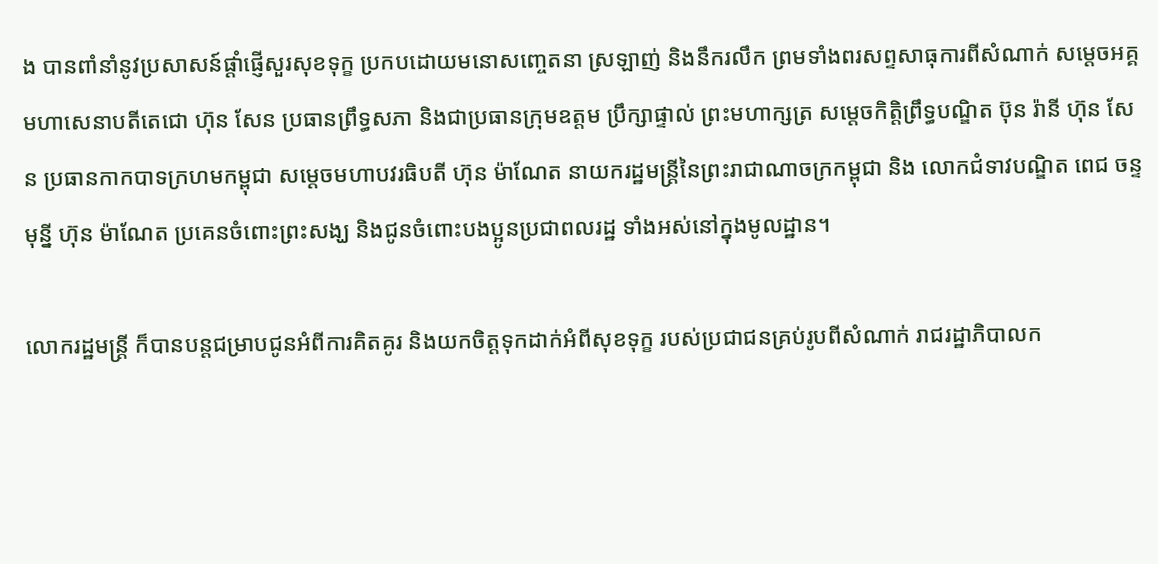ង បានពាំនាំនូវប្រសាសន៍ផ្តាំផ្ញើសួរសុខទុក្ខ ប្រកបដោយមនោសញ្ចេតនា ស្រឡាញ់ និងនឹករលឹក ព្រមទាំងពរសព្ទសាធុការពីសំណាក់ សម្តេចអគ្គមហាសេនាបតីតេជោ ហ៊ុន សែន ប្រធានព្រឹទ្ធសភា និងជាប្រធានក្រុមឧត្តម ប្រឹក្សាផ្ទាល់ ព្រះមហាក្សត្រ សម្តេចកិត្តិព្រឹទ្ធបណ្ឌិត ប៊ុន រ៉ានី ហ៊ុន សែន ប្រធានកាកបាទក្រហមកម្ពុជា សម្តេចមហាបវរធិបតី ហ៊ុន ម៉ាណែត នាយករដ្ឋមន្រ្តីនៃព្រះរាជាណាចក្រកម្ពុជា និង លោកជំទាវបណ្ឌិត ពេជ ចន្ទមុន្នី ហ៊ុន ម៉ាណែត ប្រគេនចំពោះព្រះសង្ឃ និងជូនចំពោះបងប្អូនប្រជាពលរដ្ឋ ទាំងអស់នៅក្នុងមូលដ្ឋាន។

លោករដ្ឋមន្ដ្រី ក៏បានបន្តជម្រាបជូនអំពីការគិតគូរ និងយកចិត្តទុកដាក់អំពីសុខទុក្ខ របស់ប្រជាជនគ្រប់រូបពីសំណាក់ រាជរដ្ឋាភិបាលក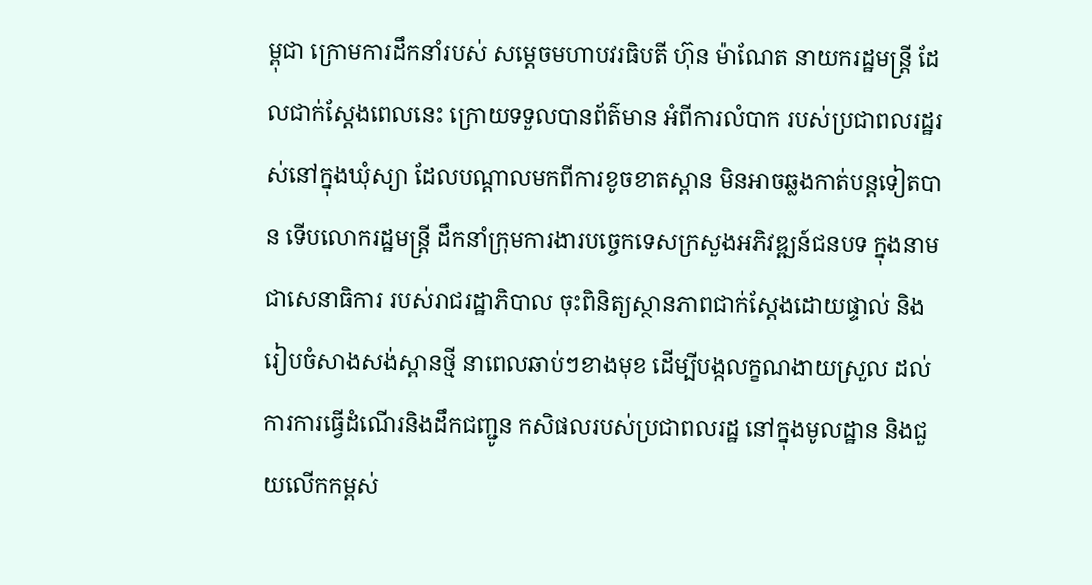ម្ពុជា ក្រោមការដឹកនាំរបស់ សម្តេចមហាបវរធិបតី ហ៊ុន ម៉ាណែត នាយករដ្ឋមន្រ្តី ដែលជាក់ស្តែងពេលនេះ ក្រោយទទួលបានព័ត៌មាន អំពីការលំបាក របស់ប្រជាពលរដ្ឋរស់នៅក្នុងឃុំស្យា ដែលបណ្តាលមកពីការខូចខាតស្ពាន មិនអាចឆ្លងកាត់បន្តទៀតបាន ទើបលោករដ្ឋមន្ត្រី ដឹកនាំក្រុមការងារបច្ចេកទេសក្រសួងអភិវឌ្ឍន៍ជនបទ ក្នុងនាមជាសេនាធិការ របស់រាជរដ្ឋាភិបាល ចុះពិនិត្យស្ថានភាពជាក់ស្ដែងដោយផ្ទាល់ និងរៀបចំសាងសង់ស្ពានថ្មី នាពេលឆាប់ៗខាងមុខ ដើម្បីបង្កលក្ខណងាយស្រួល ដល់ការការធ្វើដំណើរនិងដឹកជញ្ជូន កសិផលរបស់ប្រជាពលរដ្ឋ នៅក្នុងមូលដ្ឋាន និងជួយលើកកម្ពស់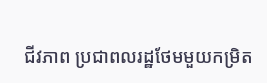ជីវភាព ប្រជាពលរដ្ឋថែមមួយកម្រិត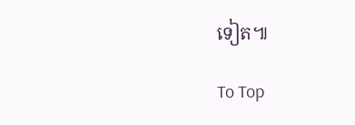ទៀត៕

To Top